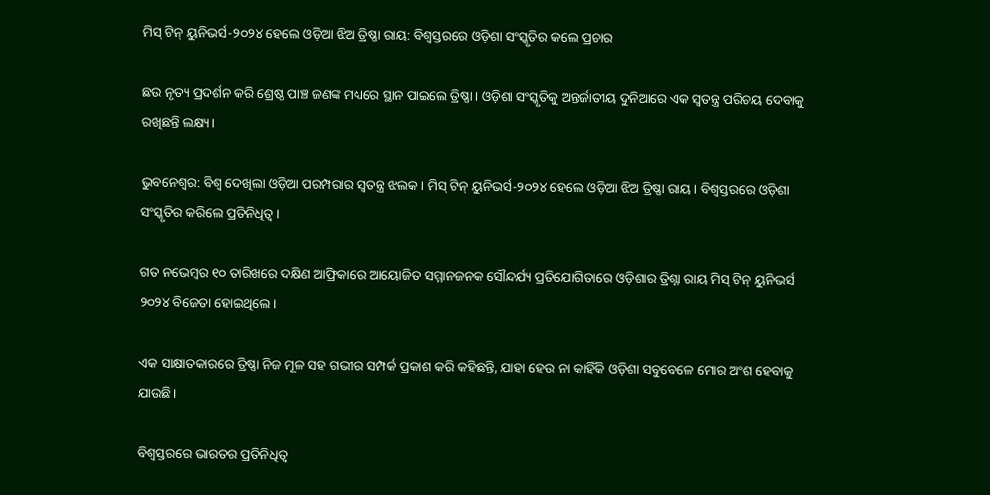ମିସ୍ ଟିନ୍ ୟୁନିଭର୍ସ-୨୦୨୪ ହେଲେ ଓଡ଼ିଆ ଝିଅ ତ୍ରିଷ୍ଣା ରାୟ: ବିଶ୍ୱସ୍ତରରେ ଓଡ଼ିଶା ସଂସ୍କୃତିର କଲେ ପ୍ରଚାର

ଛଉ ନୃତ୍ୟ ପ୍ରଦର୍ଶନ କରି ଶ୍ରେଷ୍ଠ ପାଞ୍ଚ ଜଣଙ୍କ ମଧ୍ୟରେ ସ୍ଥାନ ପାଇଲେ ତ୍ରିଷ୍ଣା। ଓଡ଼ିଶା ସଂସ୍କୃତିକୁ ଅନ୍ତର୍ଜାତୀୟ ଦୁନିଆରେ ଏକ ସ୍ୱତନ୍ତ୍ର ପରିଚୟ ଦେବାକୁ ରଖିଛନ୍ତି ଲକ୍ଷ୍ୟ।

ଭୁବନେଶ୍ୱର: ବିଶ୍ୱ ଦେଖିଲା ଓଡ଼ିଆ ପରମ୍ପରାର ସ୍ୱତନ୍ତ୍ର ଝଲକ । ମିସ୍ ଟିନ୍ ୟୁନିଭର୍ସ-୨୦୨୪ ହେଲେ ଓଡ଼ିଆ ଝିଅ ତ୍ରିଷ୍ଣା ରାୟ । ବିଶ୍ୱସ୍ତରରେ ଓଡ଼ିଶା ସଂସ୍କୃତିର କରିଲେ ପ୍ରତିନିଧିତ୍ୱ ।

ଗତ ନଭେମ୍ବର ୧୦ ତାରିଖରେ ଦକ୍ଷିଣ ଆଫ୍ରିକାରେ ଆୟୋଜିତ ସମ୍ମାନଜନକ ସୌନ୍ଦର୍ଯ୍ୟ ପ୍ରତିଯୋଗିତାରେ ଓଡ଼ିଶାର ତ୍ରିଶ୍ନା ରାୟ ମିସ୍ ଟିନ୍ ୟୁନିଭର୍ସ ୨୦୨୪ ବିଜେତା ହୋଇଥିଲେ।

ଏକ ସାକ୍ଷାତକାରରେ ତ୍ରିଷ୍ଣା ନିଜ ମୂଳ ସହ ଗଭୀର ସମ୍ପର୍କ ପ୍ରକାଶ କରି କହିଛନ୍ତି, ଯାହା ହେଉ ନା କାହିଁକି ଓଡ଼ିଶା ସବୁବେଳେ ମୋର ଅଂଶ ହେବାକୁ ଯାଉଛି।

ବିଶ୍ୱସ୍ତରରେ ଭାରତର ପ୍ରତିନିଧିତ୍ୱ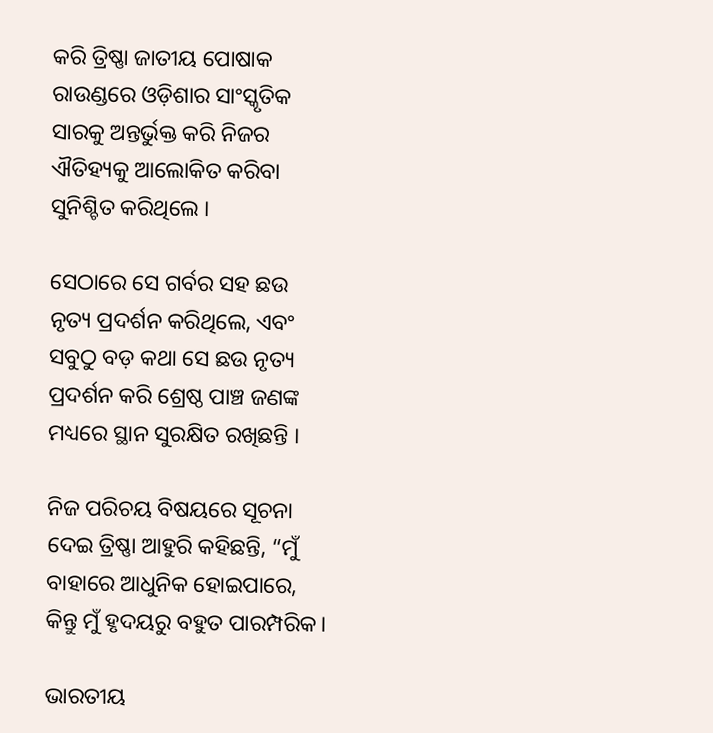କରି ତ୍ରିଷ୍ଣା ଜାତୀୟ ପୋଷାକ ରାଉଣ୍ଡରେ ଓଡ଼ିଶାର ସାଂସ୍କୃତିକ ସାରକୁ ଅନ୍ତର୍ଭୁକ୍ତ କରି ନିଜର ଐତିହ୍ୟକୁ ଆଲୋକିତ କରିବା ସୁନିଶ୍ଚିତ କରିଥିଲେ ।

ସେଠାରେ ସେ ଗର୍ବର ସହ ଛଉ ନୃତ୍ୟ ପ୍ରଦର୍ଶନ କରିଥିଲେ, ଏବଂ ସବୁଠୁ ବଡ଼ କଥା ସେ ଛଉ ନୃତ୍ୟ ପ୍ରଦର୍ଶନ କରି ଶ୍ରେଷ୍ଠ ପାଞ୍ଚ ଜଣଙ୍କ ମଧ୍ୟରେ ସ୍ଥାନ ସୁରକ୍ଷିତ ରଖିଛନ୍ତି ।

ନିଜ ପରିଚୟ ବିଷୟରେ ସୂଚନା ଦେଇ ତ୍ରିଷ୍ଣା ଆହୁରି କହିଛନ୍ତି, “ମୁଁ ବାହାରେ ଆଧୁନିକ ହୋଇପାରେ, କିନ୍ତୁ ମୁଁ ହୃଦୟରୁ ବହୁତ ପାରମ୍ପରିକ।

ଭାରତୀୟ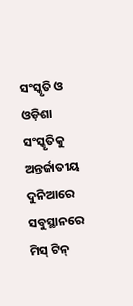ସଂସ୍କୃତି ଓ ଓଡ଼ିଶା ସଂସ୍କୃତିକୁ ଅନ୍ତର୍ଜାତୀୟ ଦୁନିଆରେ ସବୁସ୍ଥାନରେ ମିସ୍ ଟିନ୍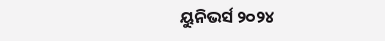ୟୁନିଭର୍ସ ୨୦୨୪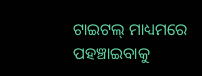ଟାଇଟଲ୍ ମାଧ୍ୟମରେ ପହଞ୍ଚାଇବାକୁ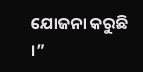ଯୋଜନା କରୁଛି ।”